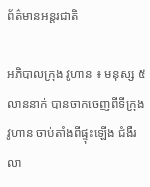ព័ត៌មានអន្តរជាតិ

អភិបាលក្រុង វូហាន ៖ មនុស្ស ៥លាននាក់ បានចាកចេញពីទីក្រុង វូហាន ចាប់តាំងពីផ្ទុះឡើង ជំងឺរលា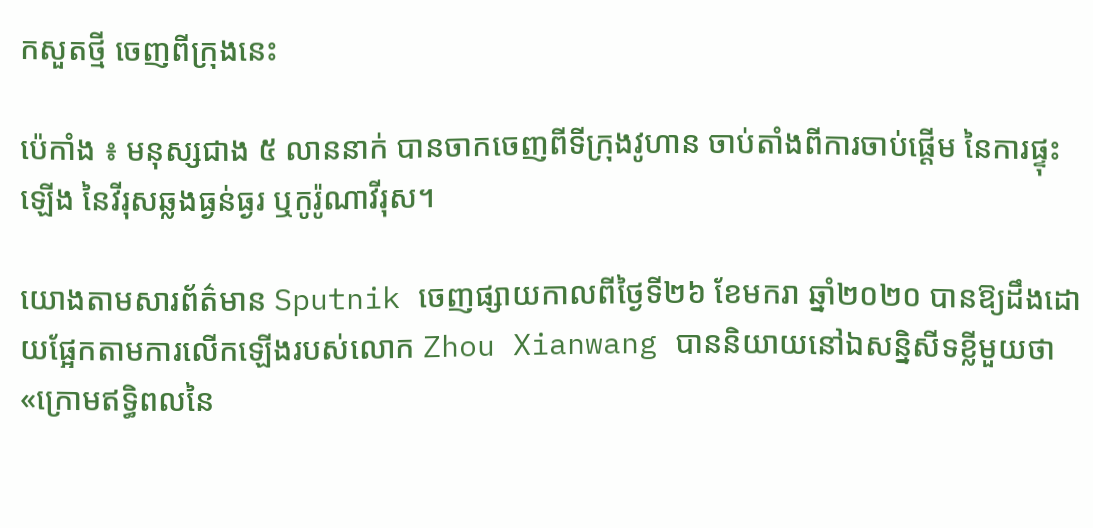កសួតថ្មី ចេញពីក្រុងនេះ

ប៉េកាំង ៖ មនុស្សជាង ៥ លាននាក់ បានចាកចេញពីទីក្រុងវូហាន ចាប់តាំងពីការចាប់ផ្តើម នៃការផ្ទុះឡើង នៃវីរុសឆ្លងធ្ងន់ធ្ងរ ឬកូរ៉ូណាវីរុស។

យោងតាមសារព័ត៌មាន Sputnik ចេញផ្សាយកាលពីថ្ងៃទី២៦ ខែមករា ឆ្នាំ២០២០ បានឱ្យដឹងដោយផ្អែកតាមការលើកឡើងរបស់លោក Zhou Xianwang បាននិយាយនៅឯសន្និសីទខ្លីមួយថា «ក្រោមឥទិ្ធពលនៃ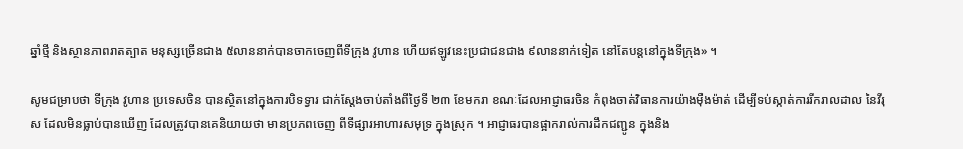ឆ្នាំថ្មី និងស្ថានភាពរាតត្បាត មនុស្សច្រើនជាង ៥លាននាក់បានចាកចេញពីទីក្រុង វូហាន ហើយឥឡូវនេះប្រជាជនជាង ៩លាននាក់ទៀត នៅតែបន្តនៅក្នុងទីក្រុង» ។

សូមជម្រាបថា ទីក្រុង វូហាន ប្រទេសចិន បានស្ថិតនៅក្នុងការបិទទ្វារ ជាក់ស្តែងចាប់តាំងពីថ្ងៃទី ២៣ ខែមករា ខណៈដែលអាជ្ញាធរចិន កំពុងចាត់វិធានការយ៉ាងម៉ឺងម៉ាត់ ដើម្បីទប់ស្កាត់ការរីករាលដាល នៃវីរុស ដែលមិនធ្លាប់បានឃើញ ដែលត្រូវបានគេនិយាយថា មានប្រភពចេញ ពីទីផ្សារអាហារសមុទ្រ ក្នុងស្រុក ។ អាជ្ញាធរបានផ្អាករាល់ការដឹកជញ្ជូន ក្នុងនិង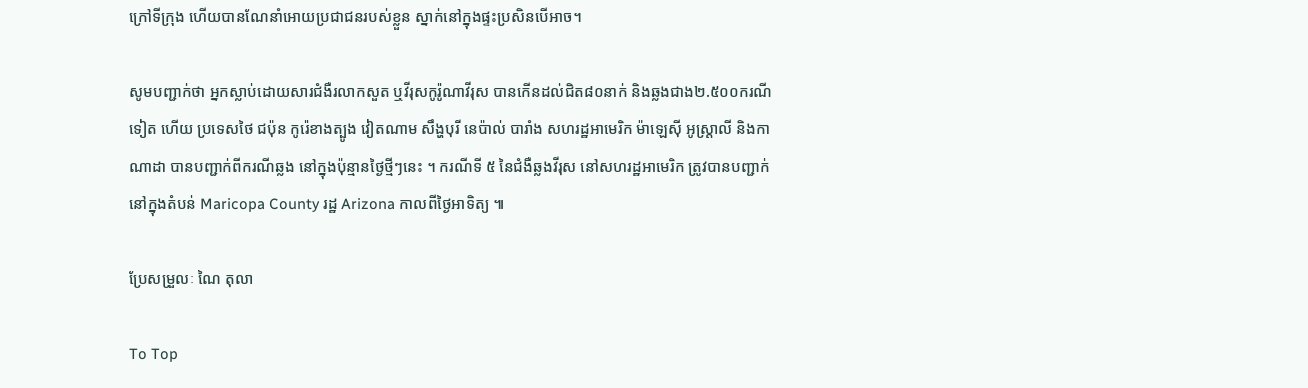ក្រៅទីក្រុង ហើយបានណែនាំអោយប្រជាជនរបស់ខ្លួន ស្នាក់នៅក្នុងផ្ទះប្រសិនបើអាច។

សូមបញ្ជាក់ថា អ្នកស្លាប់ដោយសារជំងឺរលាកសួត ឬវីរុសកូរ៉ូណាវីរុស បានកើនដល់ជិត៨០នាក់ និងឆ្លងជាង២.៥០០ករណីទៀត ហើយ ប្រទេសថៃ ជប៉ុន កូរ៉េខាងត្បូង វៀតណាម សឹង្ហបុរី នេប៉ាល់ បារាំង សហរដ្ឋអាមេរិក ម៉ាឡេស៊ី អូស្ត្រាលី និងកាណាដា បានបញ្ជាក់ពីករណីឆ្លង នៅក្នុងប៉ុន្មានថ្ងៃថ្មីៗនេះ ។ ករណីទី ៥ នៃជំងឺឆ្លងវីរុស នៅសហរដ្ឋអាមេរិក ត្រូវបានបញ្ជាក់ នៅក្នុងតំបន់ Maricopa County រដ្ឋ Arizona កាលពីថ្ងៃអាទិត្យ ៕

ប្រែសម្រួលៈ ណៃ តុលា

To Top